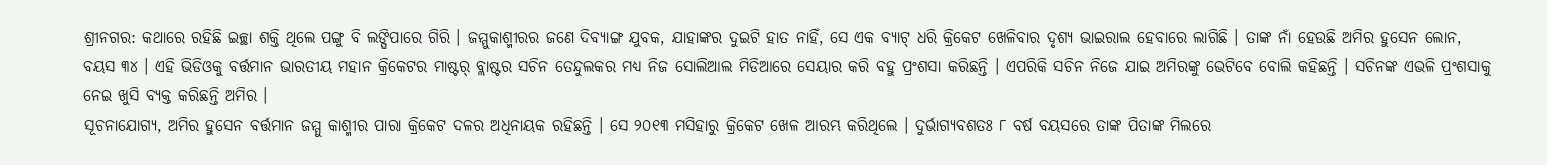ଶ୍ରୀନଗର: କଥାରେ ରହିଛି ଇଚ୍ଛା ଶକ୍ତି ଥିଲେ ପଙ୍ଗୁ ବି ଲଙ୍ଘିପାରେ ଗିରି । ଜମ୍ମୁକାଶ୍ମୀରର ଜଣେ ଦିବ୍ୟାଙ୍ଗ ଯୁବକ, ଯାହାଙ୍କର ଦୁଇଟି ହାତ ନାହିଁ, ସେ ଏକ ବ୍ୟାଟ୍ ଧରି କ୍ରିକେଟ ଖେଳିବାର ଦୃଶ୍ୟ ଭାଇରାଲ ହେବାରେ ଲାଗିଛି । ତାଙ୍କ ନାଁ ହେଉଛି ଅମିର ହୁସେନ ଲୋନ, ବୟସ ୩୪ । ଏହି ଭିଡିଓକୁ ବର୍ତ୍ତମାନ ଭାରତୀୟ ମହାନ କ୍ରିକେଟର ମାଷ୍ଟର୍ ବ୍ଲାଷ୍ଟର ସଚିନ ତେନ୍ଦୁଲକର ମଧ୍ୟ ନିଜ ସୋଲିଆଲ ମିଡିଆରେ ସେୟାର କରି ବହୁ ପ୍ରଂଶସା କରିଛନ୍ତି । ଏପରିକି ସଚିନ ନିଜେ ଯାଇ ଅମିରଙ୍କୁ ଭେଟିବେ ବୋଲି କହିଛନ୍ତି । ସଚିନଙ୍କ ଏଭଳି ପ୍ରଂଶସାକୁ ନେଇ ଖୁସି ବ୍ୟକ୍ତ କରିଛନ୍ତି ଅମିର ।
ସୂଚନାଯୋଗ୍ୟ, ଅମିର ହୁସେନ ବର୍ତ୍ତମାନ ଜମ୍ମୁ କାଶ୍ମୀର ପାରା କ୍ରିକେଟ ଦଳର ଅଧିନାୟକ ରହିଛନ୍ତି । ସେ ୨୦୧୩ ମସିହାରୁ କ୍ରିକେଟ ଖେଳ ଆରମ୍ଭ କରିଥିଲେ । ଦୁର୍ଭାଗ୍ୟବଶତଃ ୮ ବର୍ଷ ବୟସରେ ତାଙ୍କ ପିତାଙ୍କ ମିଲରେ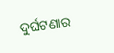ଦୁର୍ଘଟଣାର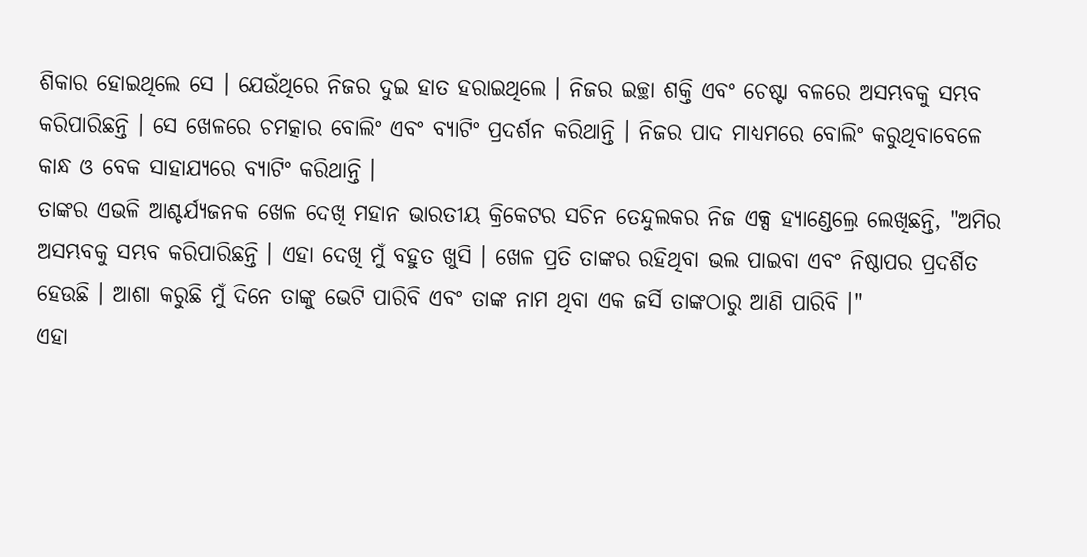ଶିକାର ହୋଇଥିଲେ ସେ । ଯେଉଁଥିରେ ନିଜର ଦୁଇ ହାତ ହରାଇଥିଲେ । ନିଜର ଇଚ୍ଛା ଶକ୍ତି ଏବଂ ଚେଷ୍ଟା ବଳରେ ଅସମ୍ଭବକୁ ସମ୍ଭବ କରିପାରିଛନ୍ତି । ସେ ଖେଳରେ ଚମତ୍କାର ବୋଲିଂ ଏବଂ ବ୍ୟାଟିଂ ପ୍ରଦର୍ଶନ କରିଥାନ୍ତି । ନିଜର ପାଦ ମାଧ୍ୟମରେ ବୋଲିଂ କରୁଥିବାବେଳେ କାନ୍ଧ ଓ ବେକ ସାହାଯ୍ୟରେ ବ୍ୟାଟିଂ କରିଥାନ୍ତି ।
ତାଙ୍କର ଏଭଳି ଆଶ୍ଚର୍ଯ୍ୟଜନକ ଖେଳ ଦେଖି ମହାନ ଭାରତୀୟ କ୍ରିକେଟର ସଚିନ ତେନ୍ଦୁଲକର ନିଜ ଏକ୍ସ ହ୍ୟାଣ୍ଡେଲ୍ରେ ଲେଖିଛନ୍ତି, "ଅମିର ଅସମ୍ଭବକୁ ସମ୍ଭବ କରିପାରିଛନ୍ତି । ଏହା ଦେଖି ମୁଁ ବହୁତ ଖୁସି । ଖେଳ ପ୍ରତି ତାଙ୍କର ରହିଥିବା ଭଲ ପାଇବା ଏବଂ ନିଷ୍ଠାପର ପ୍ରଦର୍ଶିତ ହେଉଛି । ଆଶା କରୁଛି ମୁଁ ଦିନେ ତାଙ୍କୁ ଭେଟି ପାରିବି ଏବଂ ତାଙ୍କ ନାମ ଥିବା ଏକ ଜର୍ସି ତାଙ୍କଠାରୁ ଆଣି ପାରିବି ।"
ଏହା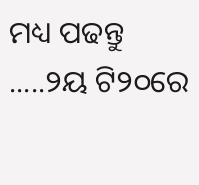ମଧ୍ୟ ପଢନ୍ତୁ .....୨ୟ ଟି୨୦ରେ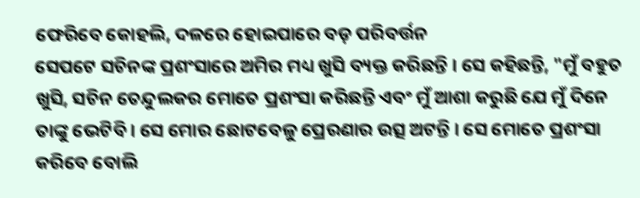ଫେରିବେ କୋହଲି, ଦଳରେ ହୋଇପାରେ ବଡ଼ ପରିବର୍ତ୍ତନ
ସେପଟେ ସଚିନଙ୍କ ପ୍ରଶଂସାରେ ଅମିର ମଧ୍ୟ ଖୁସି ବ୍ୟକ୍ତ କରିଛନ୍ତି । ସେ କହିଛନ୍ତି, "ମୁଁ ବହୁତ ଖୁସି, ସଚିନ ତେନ୍ଦୁଲକର ମୋତେ ପ୍ରଶଂସା କରିଛନ୍ତି ଏବଂ ମୁଁ ଆଶା କରୁଛି ଯେ ମୁଁ ଦିନେ ତାଙ୍କୁ ଭେଟିବି । ସେ ମୋର ଛୋଟବେଳୁ ପ୍ରେରଣାର ଉତ୍ସ ଅଟନ୍ତି । ସେ ମୋତେ ପ୍ରଶଂସା କରିବେ ବୋଲି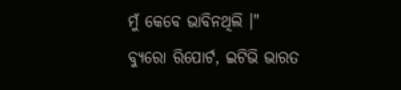ମୁଁ କେବେ ଭାବିନଥିଲି ।"
ବ୍ୟୁରୋ ରିପୋର୍ଟ, ଇଟିଭି ଭାରତ